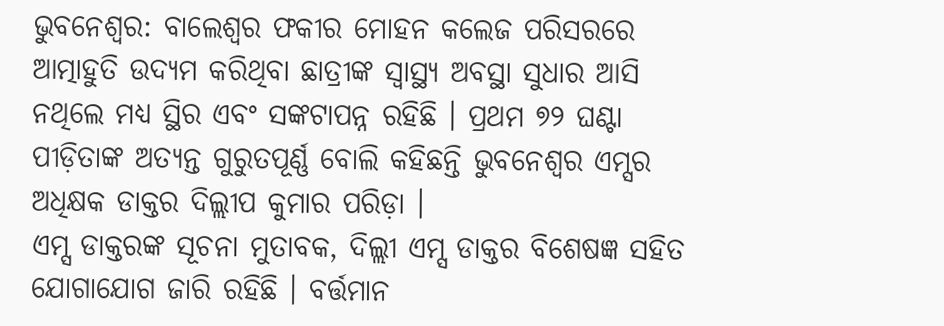ଭୁବନେଶ୍ୱର: ବାଲେଶ୍ୱର ଫକୀର ମୋହନ କଲେଜ ପରିସରରେ ଆତ୍ମାହୁତି ଉଦ୍ୟମ କରିଥିବା ଛାତ୍ରୀଙ୍କ ସ୍ୱାସ୍ଥ୍ୟ ଅବସ୍ଥା ସୁଧାର ଆସି ନଥିଲେ ମଧ୍ୟ ସ୍ଥିର ଏବଂ ସଙ୍କଟାପନ୍ନ ରହିଛି । ପ୍ରଥମ ୭୨ ଘଣ୍ଟା ପୀଡ଼ିତାଙ୍କ ଅତ୍ୟନ୍ତ ଗୁରୁତପୂର୍ଣ୍ଣ ବୋଲି କହିଛନ୍ତି ଭୁବନେଶ୍ୱର ଏମ୍ସର ଅଧିକ୍ଷକ ଡାକ୍ତର ଦିଲ୍ଲୀପ କୁମାର ପରିଡ଼ା ।
ଏମ୍ସ ଡାକ୍ତରଙ୍କ ସୂଚନା ମୁତାବକ, ଦିଲ୍ଲୀ ଏମ୍ସ ଡାକ୍ତର ବିଶେଷଜ୍ଞ ସହିତ ଯୋଗାଯୋଗ ଜାରି ରହିଛି । ବର୍ତ୍ତମାନ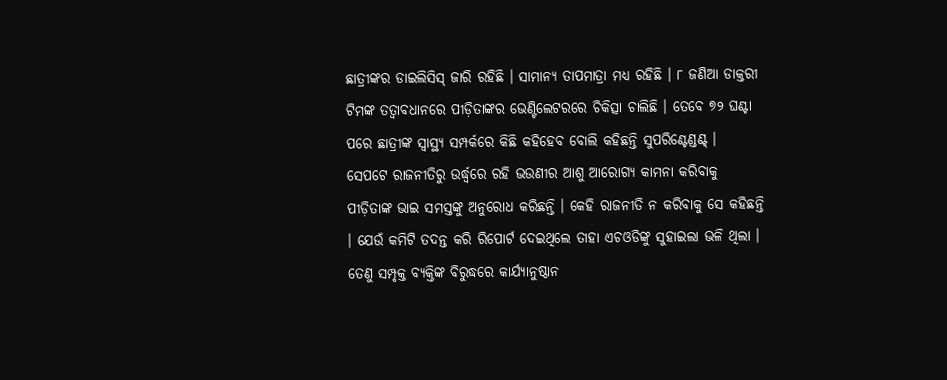ଛାତ୍ରୀଙ୍କର ଡାଇଲିସିସ୍ ଜାରି ରହିଛି । ସାମାନ୍ୟ ତାପମାତ୍ରା ମଧ୍ୟ ରହିଛି । ୮ ଜଣିଆ ଡାକ୍ତରୀ ଟିମଙ୍କ ତତ୍ୱାବଧାନରେ ପୀଡ଼ିତାଙ୍କର ଭେଣ୍ଟିଲେଟରରେ ଚିକିତ୍ସା ଚାଲିଛି । ତେବେ ୭୨ ଘଣ୍ଟା ପରେ ଛାତ୍ରୀଙ୍କ ସ୍ୱାସ୍ଥ୍ୟ ସମ୍ପର୍କରେ କିଛି କହିହେବ ବୋଲି କହିଛନ୍ତି ସୁପରିଣ୍ଟେଣ୍ଡଣ୍ଟ୍ ।
ସେପଟେ ରାଜନୀତିରୁ ଉର୍ଦ୍ଧ୍ୱରେ ରହି ଭଉଣୀର ଆଶୁ ଆରୋଗ୍ୟ କାମନା କରିବାକୁ ପୀଡ଼ିତାଙ୍କ ଭାଇ ସମସ୍ତଙ୍କୁ ଅନୁରୋଧ କରିଛନ୍ତି । କେହି ରାଜନୀତି ନ କରିବାକୁ ସେ କହିଛନ୍ତି । ଯେଉଁ କମିଟି ତଦନ୍ତ କରି ରିପୋର୍ଟ ଦେଇଥିଲେ ତାହା ଏଚଓଡିଙ୍କୁ ସୁହାଇଲା ଭଳି ଥିଲା । ତେଣୁ ସମ୍ପୃକ୍ତ ବ୍ୟକ୍ତିଙ୍କ ବିରୁଦ୍ଧରେ କାର୍ଯ୍ୟାନୁଷ୍ଠାନ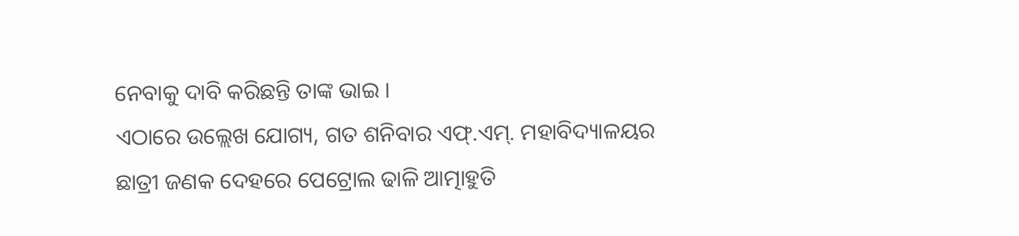ନେବାକୁ ଦାବି କରିଛନ୍ତି ତାଙ୍କ ଭାଇ ।
ଏଠାରେ ଉଲ୍ଲେଖ ଯୋଗ୍ୟ, ଗତ ଶନିବାର ଏଫ୍.ଏମ୍. ମହାବିଦ୍ୟାଳୟର ଛାତ୍ରୀ ଜଣକ ଦେହରେ ପେଟ୍ରୋଲ ଢାଳି ଆତ୍ମାହୁତି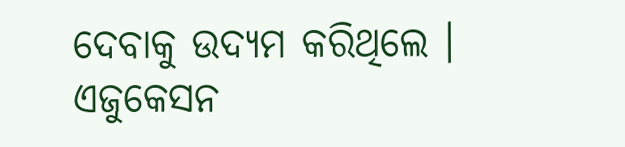ଦେବାକୁ ଉଦ୍ୟମ କରିଥିଲେ । ଏଜୁକେସନ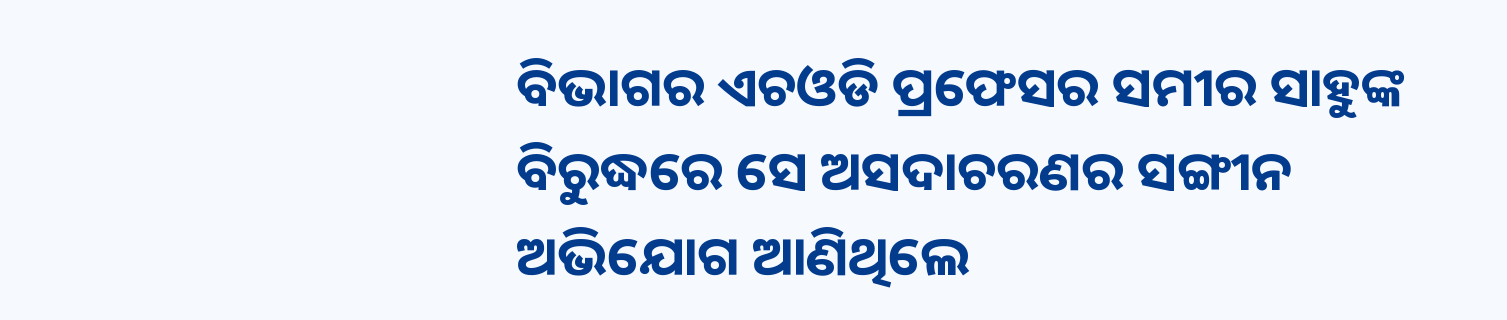ବିଭାଗର ଏଚଓଡି ପ୍ରଫେସର ସମୀର ସାହୁଙ୍କ ବିରୁଦ୍ଧରେ ସେ ଅସଦାଚରଣର ସଙ୍ଗୀନ ଅଭିଯୋଗ ଆଣିଥିଲେ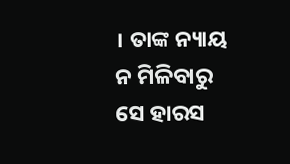। ତାଙ୍କ ନ୍ୟାୟ ନ ମିଳିବାରୁ ସେ ହାରସ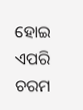ହୋଇ ଏପରି ଚରମ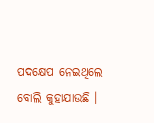ପଦକ୍ଷେପ ନେଇଥିଲେ ବୋଲି କୁହାଯାଉଛି ।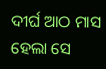ଦୀର୍ଘ ଆଠ ମାସ ହେଲା ସେ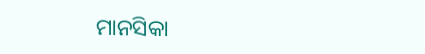ମାନସିକା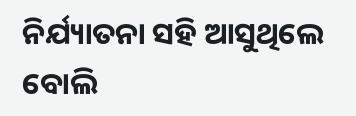ନିର୍ଯ୍ୟାତନା ସହି ଆସୁଥିଲେ ବୋଲି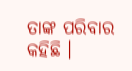ତାଙ୍କ ପରିବାର କହିଛି ।